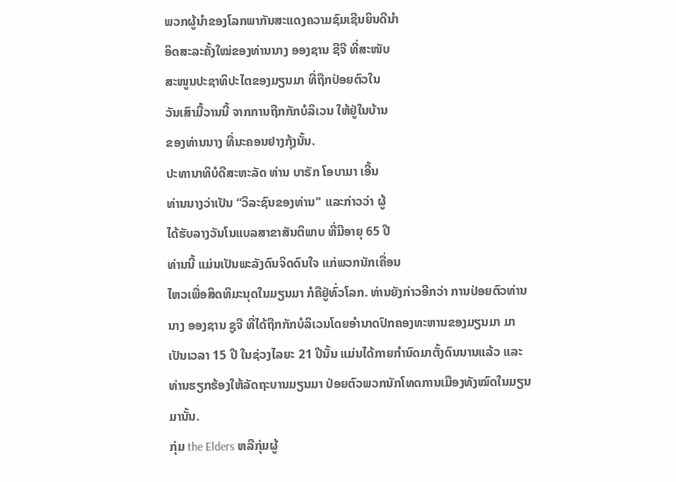ພວກຜູ້ນໍາຂອງໂລກພາກັນສະແດງຄວາມຊົມເຊີນຍິນດີນໍາ
ອິດສະລະຄັ້ງໃໝ່ຂອງທ່ານນາງ ອອງຊານ ຊີຈີ ທີ່ສະໜັບ
ສະໜູນປະຊາທິປະໄຕຂອງມຽນມາ ທີ່ຖືກປ່ອຍຕົວໃນ
ວັນເສົາມື້ວານນີ້ ຈາກການຖືກກັກບໍລິເວນ ໃຫ້ຢູ່ໃນບ້ານ
ຂອງທ່ານນາງ ທີ່ນະຄອນຢາງກຸ້ງນັ້ນ.
ປະທານາທິບໍດີສະຫະລັດ ທ່ານ ບາຣັກ ໂອບາມາ ເອີ້ນ
ທ່ານນາງວ່າເປັນ “ວິລະຊົນຂອງທ່ານ" ແລະກ່າວວ່າ ຜູ້
ໄດ້ຮັບລາງວັນໂນແບລສາຂາສັນຕິພາບ ທີ່ມີອາຍຸ 65 ປີ
ທ່ານນີ້ ແມ່ນເປັນພະລັງດົນຈິດດົນໃຈ ແກ່ພວກນັກເຄື່ອນ
ໄຫວເພື່ອສິດທິມະນຸດໃນມຽນມາ ກໍຄືຢູ່ທົ່ວໂລກ. ທ່ານຍັງກ່າວອີກວ່າ ການປ່ອຍຕົວທ່ານ
ນາງ ອອງຊານ ຊູຈີ ທີ່ໄດ້ຖືກກັກບໍລິເວນໂດຍອໍານາດປົກຄອງທະຫານຂອງມຽນມາ ມາ
ເປັນເວລາ 15 ປີ ໃນຊ່ວງໄລຍະ 21 ປີນັ້ນ ແມ່ນໄດ້ກາຍກຳນົດມາຕັ້ງດົນນານແລ້ວ ແລະ
ທ່ານຮຽກຮ້ອງໃຫ້ລັດຖະບານມຽນມາ ປ່ອຍຕົວພວກນັກໂທດການເມືອງທັງໝົດໃນມຽນ
ມານັ້ນ.
ກຸ່ມ the Elders ຫລືກຸ່ມຜູ້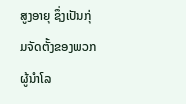ສູງອາຍຸ ຊຶ່ງເປັນກຸ່ມຈັດຕັ້ງຂອງພວກຜູ້ນໍາໂລ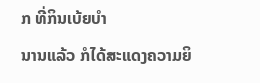ກ ທີ່ກິນເບ້ຍບໍາ
ນານແລ້ວ ກໍໄດ້ສະແດງຄວາມຍິ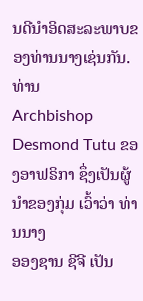ນດີນໍາອິດສະລະພາບຂອງທ່ານນາງເຊ່ນກັນ. ທ່ານ
Archbishop Desmond Tutu ຂອງອາຟຣິກາ ຊຶ່ງເປັນຜູ້ນໍາຂອງກຸ່ມ ເວົ້າວ່າ ທ່ານນາງ
ອອງຊານ ຊີຈີ ເປັນ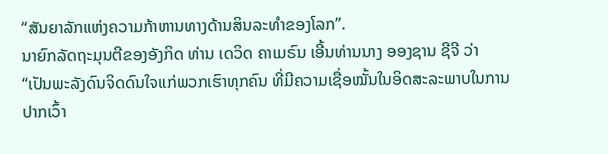“ສັນຍາລັກແຫ່ງຄວາມກ້າຫານທາງດ້ານສິນລະທໍາຂອງໂລກ”.
ນາຍົກລັດຖະມຸນຕີຂອງອັງກິດ ທ່ານ ເດວິດ ຄາເມຣົນ ເອີ້ນທ່ານນາງ ອອງຊານ ຊີຈີ ວ່າ
“ເປັນພະລັງດົນຈິດດົນໃຈແກ່ພວກເຮົາທຸກຄົນ ທີ່ມີຄວາມເຊື່ອໝັ້ນໃນອິດສະລະພາບໃນການ
ປາກເວົ້າ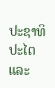ປະຊາທິປະໄຕ ແລະ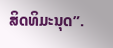ສິດທິມະນຸດ”.